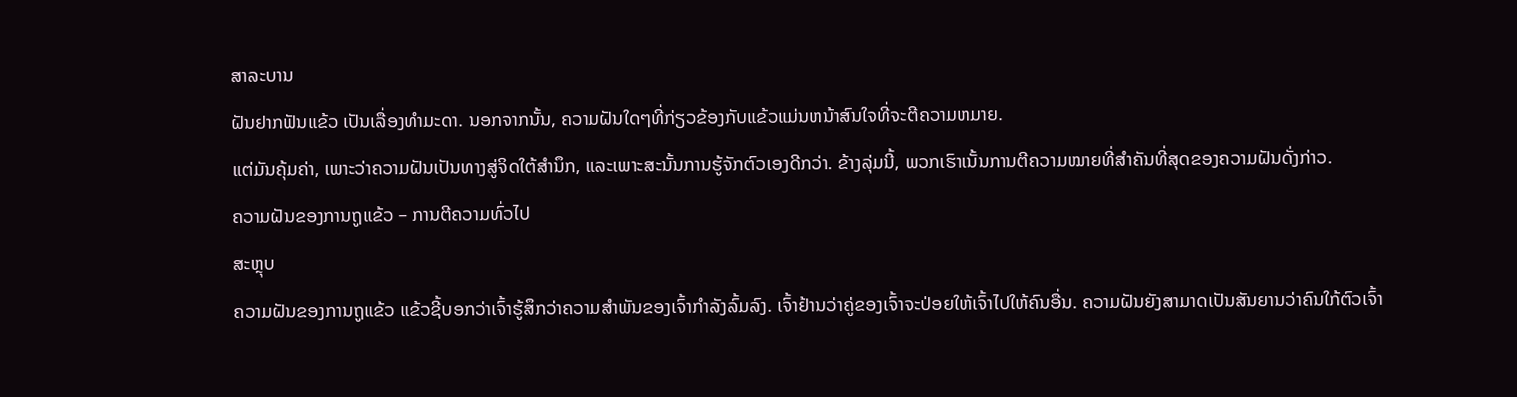ສາລະບານ
ຝັນຢາກຟັນແຂ້ວ ເປັນເລື່ອງທຳມະດາ. ນອກຈາກນັ້ນ, ຄວາມຝັນໃດໆທີ່ກ່ຽວຂ້ອງກັບແຂ້ວແມ່ນຫນ້າສົນໃຈທີ່ຈະຕີຄວາມຫມາຍ.
ແຕ່ມັນຄຸ້ມຄ່າ, ເພາະວ່າຄວາມຝັນເປັນທາງສູ່ຈິດໃຕ້ສຳນຶກ, ແລະເພາະສະນັ້ນການຮູ້ຈັກຕົວເອງດີກວ່າ. ຂ້າງລຸ່ມນີ້, ພວກເຮົາເນັ້ນການຕີຄວາມໝາຍທີ່ສໍາຄັນທີ່ສຸດຂອງຄວາມຝັນດັ່ງກ່າວ.
ຄວາມຝັນຂອງການຖູແຂ້ວ – ການຕີຄວາມທົ່ວໄປ
ສະຫຼຸບ
ຄວາມຝັນຂອງການຖູແຂ້ວ ແຂ້ວຊີ້ບອກວ່າເຈົ້າຮູ້ສຶກວ່າຄວາມສຳພັນຂອງເຈົ້າກຳລັງລົ້ມລົງ. ເຈົ້າຢ້ານວ່າຄູ່ຂອງເຈົ້າຈະປ່ອຍໃຫ້ເຈົ້າໄປໃຫ້ຄົນອື່ນ. ຄວາມຝັນຍັງສາມາດເປັນສັນຍານວ່າຄົນໃກ້ຕົວເຈົ້າ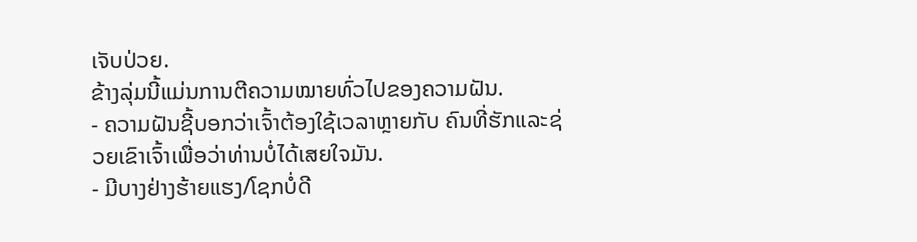ເຈັບປ່ວຍ.
ຂ້າງລຸ່ມນີ້ແມ່ນການຕີຄວາມໝາຍທົ່ວໄປຂອງຄວາມຝັນ.
- ຄວາມຝັນຊີ້ບອກວ່າເຈົ້າຕ້ອງໃຊ້ເວລາຫຼາຍກັບ ຄົນທີ່ຮັກແລະຊ່ວຍເຂົາເຈົ້າເພື່ອວ່າທ່ານບໍ່ໄດ້ເສຍໃຈມັນ.
- ມີບາງຢ່າງຮ້າຍແຮງ/ໂຊກບໍ່ດີ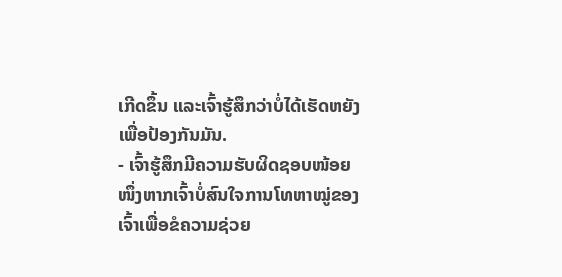ເກີດຂຶ້ນ ແລະເຈົ້າຮູ້ສຶກວ່າບໍ່ໄດ້ເຮັດຫຍັງເພື່ອປ້ອງກັນມັນ.
- ເຈົ້າຮູ້ສຶກມີຄວາມຮັບຜິດຊອບໜ້ອຍໜຶ່ງຫາກເຈົ້າບໍ່ສົນໃຈການໂທຫາໝູ່ຂອງເຈົ້າເພື່ອຂໍຄວາມຊ່ວຍ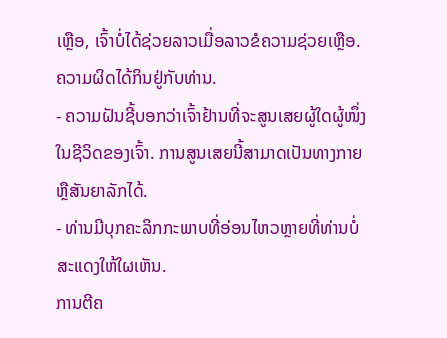ເຫຼືອ, ເຈົ້າບໍ່ໄດ້ຊ່ວຍລາວເມື່ອລາວຂໍຄວາມຊ່ວຍເຫຼືອ. ຄວາມຜິດໄດ້ກິນຢູ່ກັບທ່ານ.
- ຄວາມຝັນຊີ້ບອກວ່າເຈົ້າຢ້ານທີ່ຈະສູນເສຍຜູ້ໃດຜູ້ໜຶ່ງໃນຊີວິດຂອງເຈົ້າ. ການສູນເສຍນີ້ສາມາດເປັນທາງກາຍ ຫຼືສັນຍາລັກໄດ້.
- ທ່ານມີບຸກຄະລິກກະພາບທີ່ອ່ອນໄຫວຫຼາຍທີ່ທ່ານບໍ່ສະແດງໃຫ້ໃຜເຫັນ.
ການຕີຄ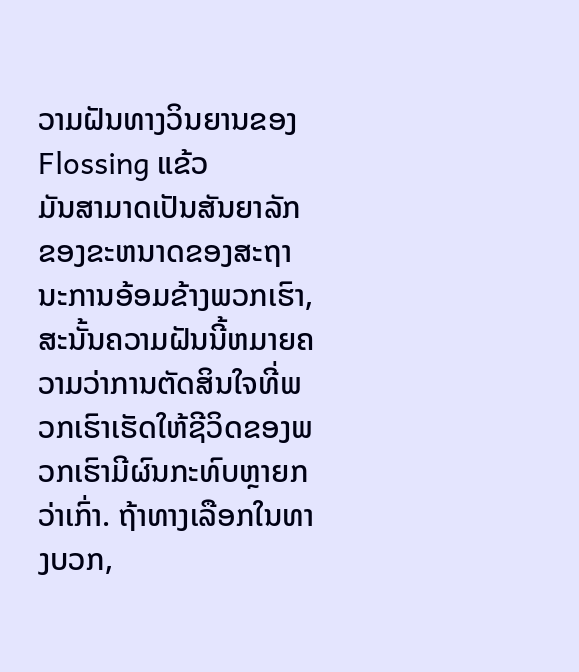ວາມຝັນທາງວິນຍານຂອງ Flossing ແຂ້ວ
ມັນສາມາດເປັນສັນຍາລັກຂອງຂະຫນາດຂອງສະຖານະການອ້ອມຂ້າງພວກເຮົາ, ສະນັ້ນຄວາມຝັນນີ້ຫມາຍຄວາມວ່າການຕັດສິນໃຈທີ່ພວກເຮົາເຮັດໃຫ້ຊີວິດຂອງພວກເຮົາມີຜົນກະທົບຫຼາຍກວ່າເກົ່າ. ຖ້າທາງເລືອກໃນທາງບວກ,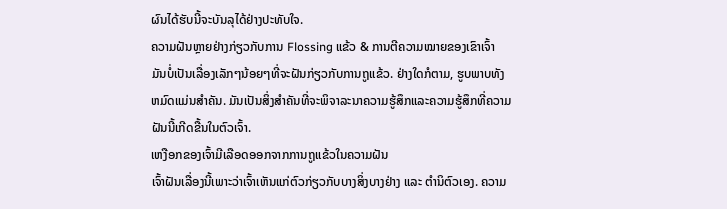ຜົນໄດ້ຮັບນີ້ຈະບັນລຸໄດ້ຢ່າງປະທັບໃຈ.
ຄວາມຝັນຫຼາຍຢ່າງກ່ຽວກັບການ Flossing ແຂ້ວ & ການຕີຄວາມໝາຍຂອງເຂົາເຈົ້າ
ມັນບໍ່ເປັນເລື່ອງເລັກໆນ້ອຍໆທີ່ຈະຝັນກ່ຽວກັບການຖູແຂ້ວ. ຢ່າງໃດກໍຕາມ, ຮູບພາບທັງຫມົດແມ່ນສໍາຄັນ. ມັນເປັນສິ່ງສໍາຄັນທີ່ຈະພິຈາລະນາຄວາມຮູ້ສຶກແລະຄວາມຮູ້ສຶກທີ່ຄວາມຝັນນີ້ເກີດຂື້ນໃນຕົວເຈົ້າ.
ເຫງືອກຂອງເຈົ້າມີເລືອດອອກຈາກການຖູແຂ້ວໃນຄວາມຝັນ
ເຈົ້າຝັນເລື່ອງນີ້ເພາະວ່າເຈົ້າເຫັນແກ່ຕົວກ່ຽວກັບບາງສິ່ງບາງຢ່າງ ແລະ ຕຳນິຕົວເອງ. ຄວາມ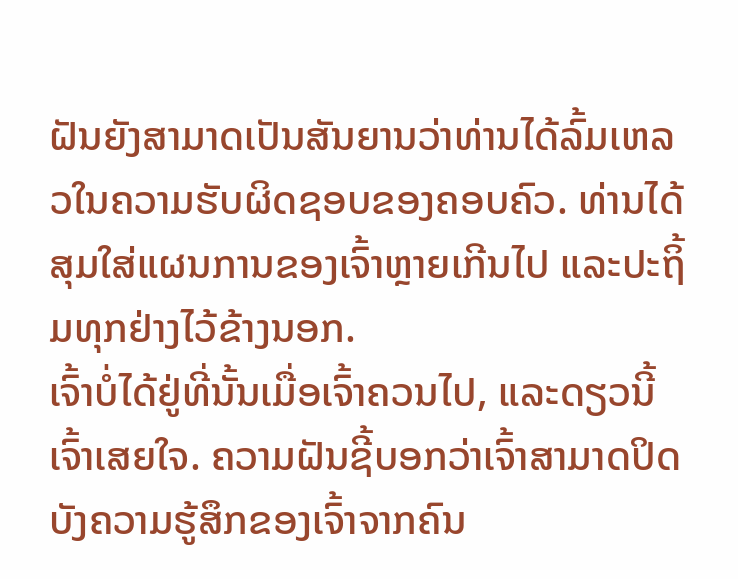ຝັນຍັງສາມາດເປັນສັນຍານວ່າທ່ານໄດ້ລົ້ມເຫລວໃນຄວາມຮັບຜິດຊອບຂອງຄອບຄົວ. ທ່ານໄດ້ສຸມໃສ່ແຜນການຂອງເຈົ້າຫຼາຍເກີນໄປ ແລະປະຖິ້ມທຸກຢ່າງໄວ້ຂ້າງນອກ.
ເຈົ້າບໍ່ໄດ້ຢູ່ທີ່ນັ້ນເມື່ອເຈົ້າຄວນໄປ, ແລະດຽວນີ້ເຈົ້າເສຍໃຈ. ຄວາມຝັນຊີ້ບອກວ່າເຈົ້າສາມາດປິດບັງຄວາມຮູ້ສຶກຂອງເຈົ້າຈາກຄົນ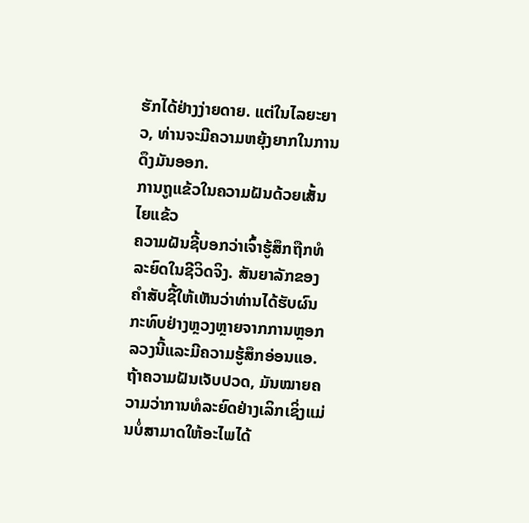ຮັກໄດ້ຢ່າງງ່າຍດາຍ. ແຕ່ໃນໄລຍະຍາວ, ທ່ານຈະມີຄວາມຫຍຸ້ງຍາກໃນການດຶງມັນອອກ.
ການຖູແຂ້ວໃນຄວາມຝັນດ້ວຍເສັ້ນໄຍແຂ້ວ
ຄວາມຝັນຊີ້ບອກວ່າເຈົ້າຮູ້ສຶກຖືກທໍລະຍົດໃນຊີວິດຈິງ. ສັນຍາລັກຂອງຄໍາສັບຊີ້ໃຫ້ເຫັນວ່າທ່ານໄດ້ຮັບຜົນກະທົບຢ່າງຫຼວງຫຼາຍຈາກການຫຼອກລວງນີ້ແລະມີຄວາມຮູ້ສຶກອ່ອນແອ.
ຖ້າຄວາມຝັນເຈັບປວດ, ມັນໝາຍຄວາມວ່າການທໍລະຍົດຢ່າງເລິກເຊິ່ງແມ່ນບໍ່ສາມາດໃຫ້ອະໄພໄດ້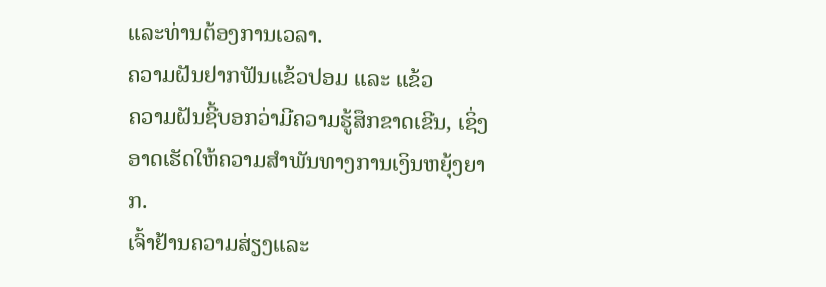ແລະທ່ານຕ້ອງການເວລາ.
ຄວາມຝັນຢາກຟັນແຂ້ວປອມ ແລະ ແຂ້ວ
ຄວາມຝັນຊີ້ບອກວ່າມີຄວາມຮູ້ສຶກຂາດເຂີນ, ເຊິ່ງອາດເຮັດໃຫ້ຄວາມສຳພັນທາງການເງິນຫຍຸ້ງຍາກ.
ເຈົ້າຢ້ານຄວາມສ່ຽງແລະ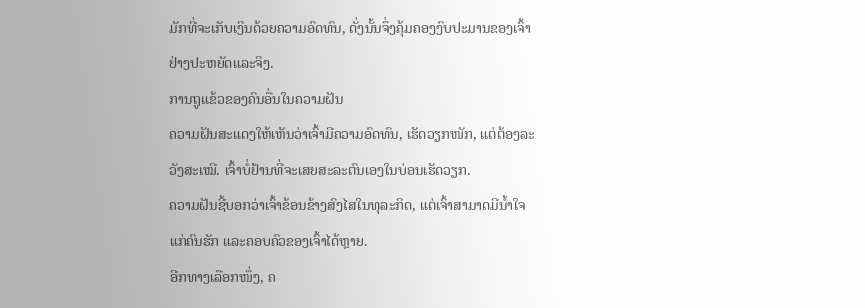ມັກທີ່ຈະເກັບເງິນດ້ວຍຄວາມອົດທົນ, ດັ່ງນັ້ນຈຶ່ງຄຸ້ມຄອງງົບປະມານຂອງເຈົ້າຢ່າງປະຫຍັດແລະຈິງ.
ການຖູແຂ້ວຂອງຄົນອື່ນໃນຄວາມຝັນ
ຄວາມຝັນສະແດງໃຫ້ເຫັນວ່າເຈົ້າມີຄວາມອົດທົນ, ເຮັດວຽກໜັກ, ແຕ່ຕ້ອງລະວັງສະເໝີ. ເຈົ້າບໍ່ຢ້ານທີ່ຈະເສຍສະລະຕົນເອງໃນບ່ອນເຮັດວຽກ.
ຄວາມຝັນຊີ້ບອກວ່າເຈົ້າຂ້ອນຂ້າງສົງໄສໃນທຸລະກິດ, ແຕ່ເຈົ້າສາມາດມີນໍ້າໃຈແກ່ຄົນຮັກ ແລະຄອບຄົວຂອງເຈົ້າໄດ້ຫຼາຍ.
ອີກທາງເລືອກໜຶ່ງ, ຄ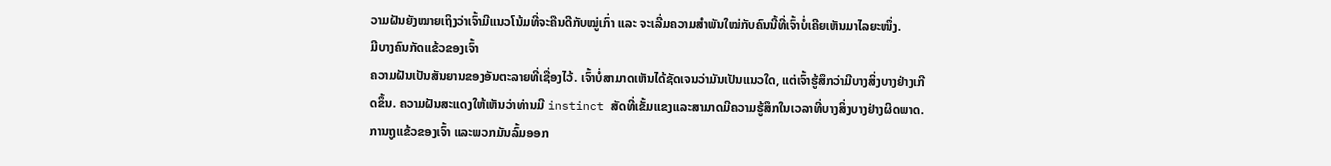ວາມຝັນຍັງໝາຍເຖິງວ່າເຈົ້າມີແນວໂນ້ມທີ່ຈະຄືນດີກັບໝູ່ເກົ່າ ແລະ ຈະເລີ່ມຄວາມສຳພັນໃໝ່ກັບຄົນນີ້ທີ່ເຈົ້າບໍ່ເຄີຍເຫັນມາໄລຍະໜຶ່ງ.
ມີບາງຄົນກັດແຂ້ວຂອງເຈົ້າ
ຄວາມຝັນເປັນສັນຍານຂອງອັນຕະລາຍທີ່ເຊື່ອງໄວ້. ເຈົ້າບໍ່ສາມາດເຫັນໄດ້ຊັດເຈນວ່າມັນເປັນແນວໃດ, ແຕ່ເຈົ້າຮູ້ສຶກວ່າມີບາງສິ່ງບາງຢ່າງເກີດຂຶ້ນ. ຄວາມຝັນສະແດງໃຫ້ເຫັນວ່າທ່ານມີ instinct ສັດທີ່ເຂັ້ມແຂງແລະສາມາດມີຄວາມຮູ້ສຶກໃນເວລາທີ່ບາງສິ່ງບາງຢ່າງຜິດພາດ.
ການຖູແຂ້ວຂອງເຈົ້າ ແລະພວກມັນລົ້ມອອກ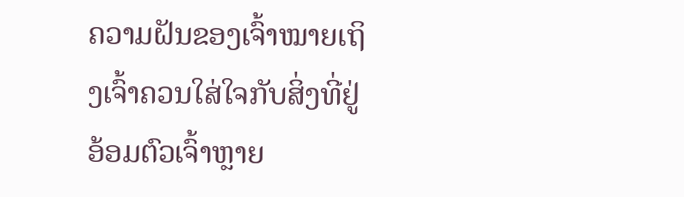ຄວາມຝັນຂອງເຈົ້າໝາຍເຖິງເຈົ້າຄວນໃສ່ໃຈກັບສິ່ງທີ່ຢູ່ອ້ອມຕົວເຈົ້າຫຼາຍ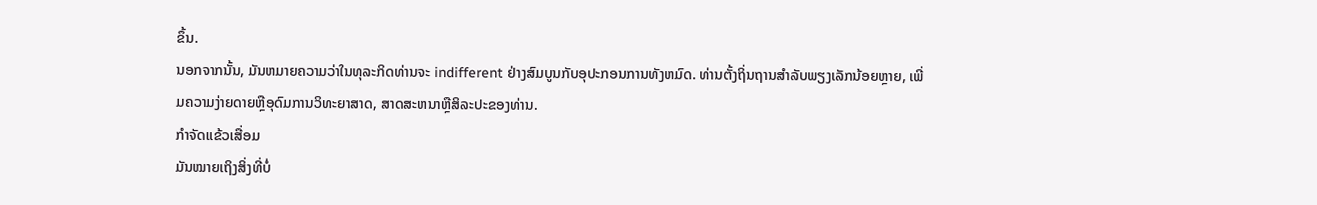ຂຶ້ນ.
ນອກຈາກນັ້ນ, ມັນຫມາຍຄວາມວ່າໃນທຸລະກິດທ່ານຈະ indifferent ຢ່າງສົມບູນກັບອຸປະກອນການທັງຫມົດ. ທ່ານຕັ້ງຖິ່ນຖານສໍາລັບພຽງເລັກນ້ອຍຫຼາຍ, ເພີ່ມຄວາມງ່າຍດາຍຫຼືອຸດົມການວິທະຍາສາດ, ສາດສະຫນາຫຼືສິລະປະຂອງທ່ານ.
ກຳຈັດແຂ້ວເສື່ອມ
ມັນໝາຍເຖິງສິ່ງທີ່ບໍ່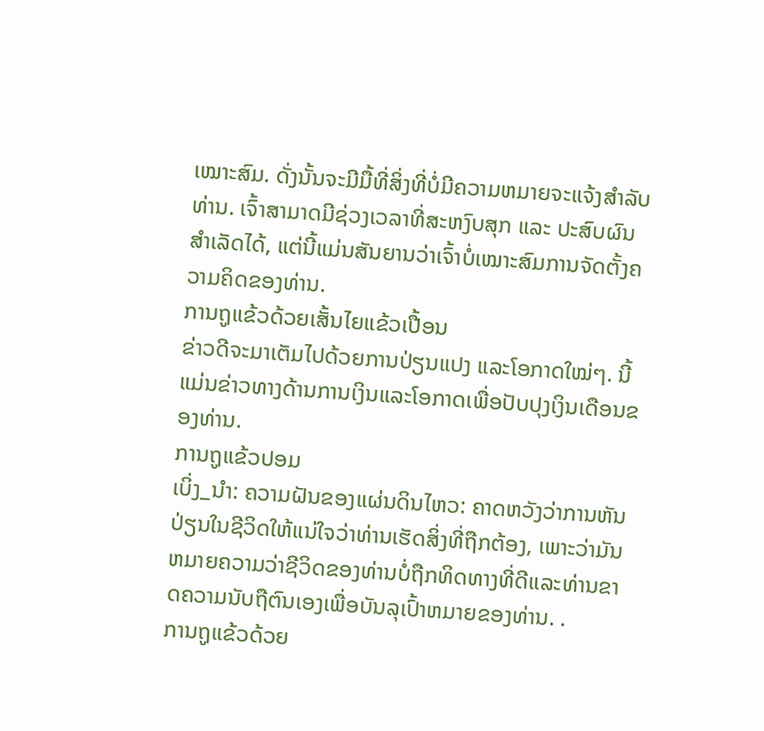ເໝາະສົມ. ດັ່ງນັ້ນຈະມີມື້ທີ່ສິ່ງທີ່ບໍ່ມີຄວາມຫມາຍຈະແຈ້ງສໍາລັບທ່ານ. ເຈົ້າສາມາດມີຊ່ວງເວລາທີ່ສະຫງົບສຸກ ແລະ ປະສົບຜົນສຳເລັດໄດ້, ແຕ່ນີ້ແມ່ນສັນຍານວ່າເຈົ້າບໍ່ເໝາະສົມການຈັດຕັ້ງຄວາມຄິດຂອງທ່ານ.
ການຖູແຂ້ວດ້ວຍເສັ້ນໄຍແຂ້ວເປື້ອນ
ຂ່າວດີຈະມາເຕັມໄປດ້ວຍການປ່ຽນແປງ ແລະໂອກາດໃໝ່ໆ. ນີ້ແມ່ນຂ່າວທາງດ້ານການເງິນແລະໂອກາດເພື່ອປັບປຸງເງິນເດືອນຂອງທ່ານ.
ການຖູແຂ້ວປອມ
ເບິ່ງ_ນຳ: ຄວາມຝັນຂອງແຜ່ນດິນໄຫວ: ຄາດຫວັງວ່າການຫັນປ່ຽນໃນຊີວິດໃຫ້ແນ່ໃຈວ່າທ່ານເຮັດສິ່ງທີ່ຖືກຕ້ອງ, ເພາະວ່າມັນຫມາຍຄວາມວ່າຊີວິດຂອງທ່ານບໍ່ຖືກທິດທາງທີ່ດີແລະທ່ານຂາດຄວາມນັບຖືຕົນເອງເພື່ອບັນລຸເປົ້າຫມາຍຂອງທ່ານ. .
ການຖູແຂ້ວດ້ວຍ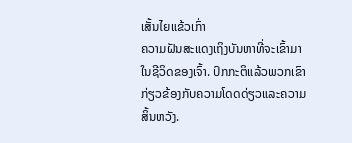ເສັ້ນໄຍແຂ້ວເກົ່າ
ຄວາມຝັນສະແດງເຖິງບັນຫາທີ່ຈະເຂົ້າມາໃນຊີວິດຂອງເຈົ້າ. ປົກກະຕິແລ້ວພວກເຂົາກ່ຽວຂ້ອງກັບຄວາມໂດດດ່ຽວແລະຄວາມສິ້ນຫວັງ.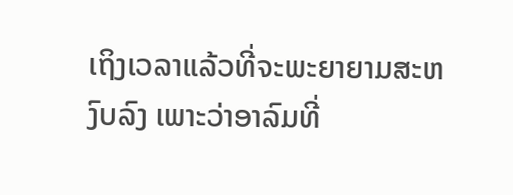ເຖິງເວລາແລ້ວທີ່ຈະພະຍາຍາມສະຫງົບລົງ ເພາະວ່າອາລົມທີ່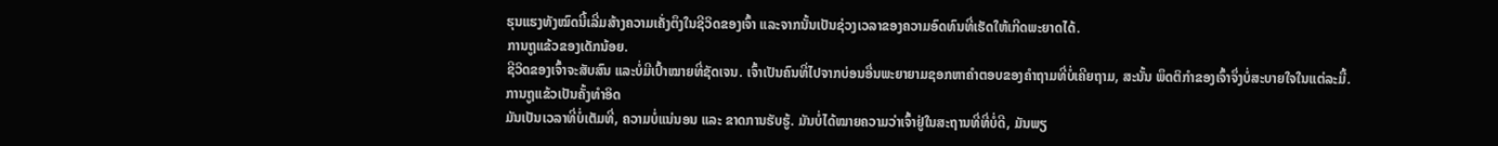ຮຸນແຮງທັງໝົດນີ້ເລີ່ມສ້າງຄວາມເຄັ່ງຕຶງໃນຊີວິດຂອງເຈົ້າ ແລະຈາກນັ້ນເປັນຊ່ວງເວລາຂອງຄວາມອົດທົນທີ່ເຮັດໃຫ້ເກີດພະຍາດໄດ້.
ການຖູແຂ້ວຂອງເດັກນ້ອຍ.
ຊີວິດຂອງເຈົ້າຈະສັບສົນ ແລະບໍ່ມີເປົ້າໝາຍທີ່ຊັດເຈນ. ເຈົ້າເປັນຄົນທີ່ໄປຈາກບ່ອນອື່ນພະຍາຍາມຊອກຫາຄຳຕອບຂອງຄຳຖາມທີ່ບໍ່ເຄີຍຖາມ, ສະນັ້ນ ພຶດຕິກຳຂອງເຈົ້າຈຶ່ງບໍ່ສະບາຍໃຈໃນແຕ່ລະມື້.
ການຖູແຂ້ວເປັນຄັ້ງທຳອິດ
ມັນເປັນເວລາທີ່ບໍ່ເຕັມທີ່, ຄວາມບໍ່ແນ່ນອນ ແລະ ຂາດການຮັບຮູ້. ມັນບໍ່ໄດ້ໝາຍຄວາມວ່າເຈົ້າຢູ່ໃນສະຖານທີ່ທີ່ບໍ່ດີ, ມັນພຽ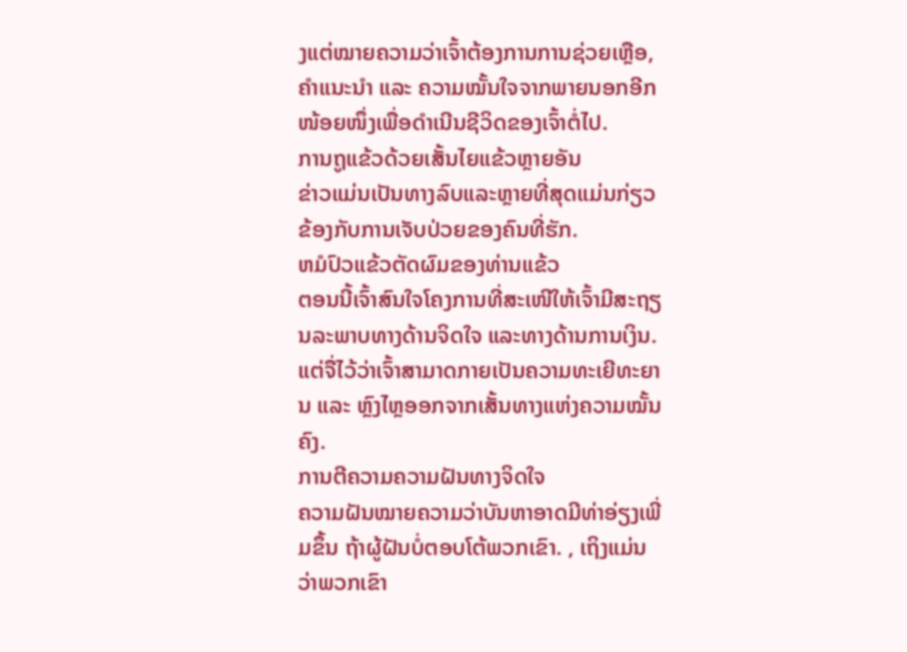ງແຕ່ໝາຍຄວາມວ່າເຈົ້າຕ້ອງການການຊ່ວຍເຫຼືອ, ຄຳແນະນຳ ແລະ ຄວາມໝັ້ນໃຈຈາກພາຍນອກອີກໜ້ອຍໜຶ່ງເພື່ອດຳເນີນຊີວິດຂອງເຈົ້າຕໍ່ໄປ.
ການຖູແຂ້ວດ້ວຍເສັ້ນໄຍແຂ້ວຫຼາຍອັນ
ຂ່າວແມ່ນເປັນທາງລົບແລະຫຼາຍທີ່ສຸດແມ່ນກ່ຽວຂ້ອງກັບການເຈັບປ່ວຍຂອງຄົນທີ່ຮັກ.
ຫມໍປົວແຂ້ວຕັດຜົມຂອງທ່ານແຂ້ວ
ຕອນນີ້ເຈົ້າສົນໃຈໂຄງການທີ່ສະເໜີໃຫ້ເຈົ້າມີສະຖຽນລະພາບທາງດ້ານຈິດໃຈ ແລະທາງດ້ານການເງິນ. ແຕ່ຈື່ໄວ້ວ່າເຈົ້າສາມາດກາຍເປັນຄວາມທະເຍີທະຍານ ແລະ ຫຼົງໄຫຼອອກຈາກເສັ້ນທາງແຫ່ງຄວາມໝັ້ນຄົງ.
ການຕີຄວາມຄວາມຝັນທາງຈິດໃຈ
ຄວາມຝັນໝາຍຄວາມວ່າບັນຫາອາດມີທ່າອ່ຽງເພີ່ມຂຶ້ນ ຖ້າຜູ້ຝັນບໍ່ຕອບໂຕ້ພວກເຂົາ. , ເຖິງແມ່ນວ່າພວກເຂົາ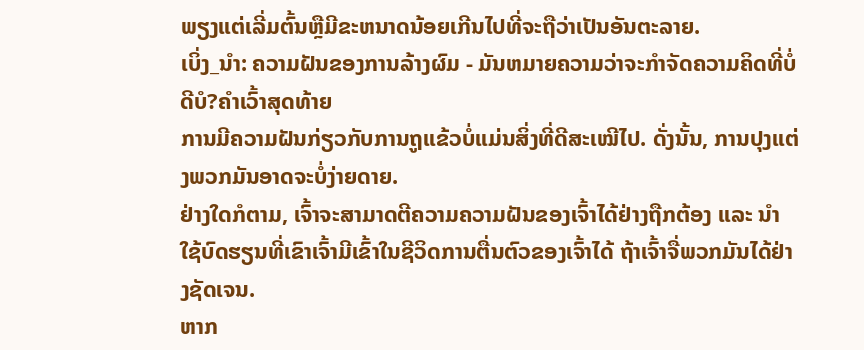ພຽງແຕ່ເລີ່ມຕົ້ນຫຼືມີຂະຫນາດນ້ອຍເກີນໄປທີ່ຈະຖືວ່າເປັນອັນຕະລາຍ.
ເບິ່ງ_ນຳ: ຄວາມຝັນຂອງການລ້າງຜົມ - ມັນຫມາຍຄວາມວ່າຈະກໍາຈັດຄວາມຄິດທີ່ບໍ່ດີບໍ?ຄຳເວົ້າສຸດທ້າຍ
ການມີຄວາມຝັນກ່ຽວກັບການຖູແຂ້ວບໍ່ແມ່ນສິ່ງທີ່ດີສະເໝີໄປ. ດັ່ງນັ້ນ, ການປຸງແຕ່ງພວກມັນອາດຈະບໍ່ງ່າຍດາຍ.
ຢ່າງໃດກໍຕາມ, ເຈົ້າຈະສາມາດຕີຄວາມຄວາມຝັນຂອງເຈົ້າໄດ້ຢ່າງຖືກຕ້ອງ ແລະ ນຳໃຊ້ບົດຮຽນທີ່ເຂົາເຈົ້າມີເຂົ້າໃນຊີວິດການຕື່ນຕົວຂອງເຈົ້າໄດ້ ຖ້າເຈົ້າຈື່ພວກມັນໄດ້ຢ່າງຊັດເຈນ.
ຫາກ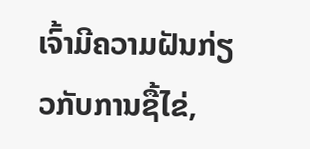ເຈົ້າມີຄວາມຝັນກ່ຽວກັບການຊື້ໄຂ່,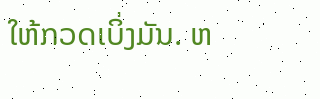ໃຫ້ກວດເບິ່ງມັນ. ຫ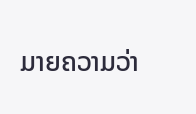ມາຍຄວາມວ່າ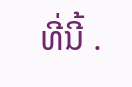ທີ່ນີ້ .